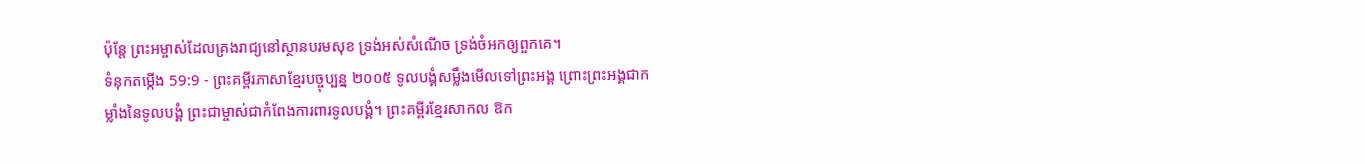ប៉ុន្តែ ព្រះអម្ចាស់ដែលគ្រងរាជ្យនៅស្ថានបរមសុខ ទ្រង់អស់សំណើច ទ្រង់ចំអកឲ្យពួកគេ។
ទំនុកតម្កើង 59:9 - ព្រះគម្ពីរភាសាខ្មែរបច្ចុប្បន្ន ២០០៥ ទូលបង្គំសម្លឹងមើលទៅព្រះអង្គ ព្រោះព្រះអង្គជាកម្លាំងនៃទូលបង្គំ ព្រះជាម្ចាស់ជាកំពែងការពារទូលបង្គំ។ ព្រះគម្ពីរខ្មែរសាកល ឱក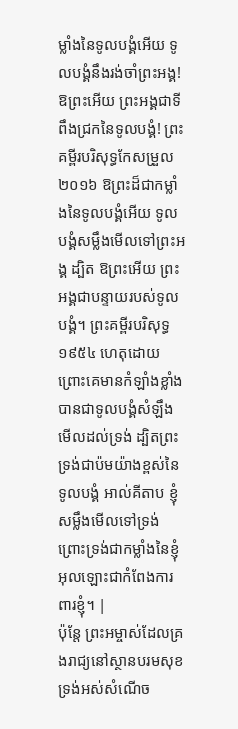ម្លាំងនៃទូលបង្គំអើយ ទូលបង្គំនឹងរង់ចាំព្រះអង្គ! ឱព្រះអើយ ព្រះអង្គជាទីពឹងជ្រកនៃទូលបង្គំ! ព្រះគម្ពីរបរិសុទ្ធកែសម្រួល ២០១៦ ឱព្រះដ៏ជាកម្លាំងនៃទូលបង្គំអើយ ទូលបង្គំសម្លឹងមើលទៅព្រះអង្គ ដ្បិត ឱព្រះអើយ ព្រះអង្គជាបន្ទាយរបស់ទូលបង្គំ។ ព្រះគម្ពីរបរិសុទ្ធ ១៩៥៤ ហេតុដោយព្រោះគេមានកំឡាំងខ្លាំង បានជាទូលបង្គំសំឡឹងមើលដល់ទ្រង់ ដ្បិតព្រះទ្រង់ជាប៉មយ៉ាងខ្ពស់នៃទូលបង្គំ អាល់គីតាប ខ្ញុំសម្លឹងមើលទៅទ្រង់ ព្រោះទ្រង់ជាកម្លាំងនៃខ្ញុំ អុលឡោះជាកំពែងការពារខ្ញុំ។ |
ប៉ុន្តែ ព្រះអម្ចាស់ដែលគ្រងរាជ្យនៅស្ថានបរមសុខ ទ្រង់អស់សំណើច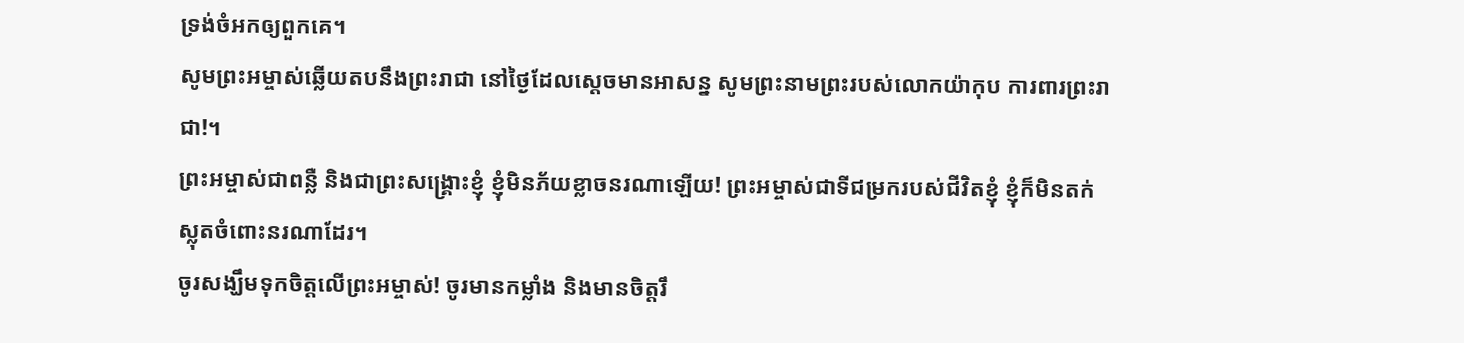ទ្រង់ចំអកឲ្យពួកគេ។
សូមព្រះអម្ចាស់ឆ្លើយតបនឹងព្រះរាជា នៅថ្ងៃដែលស្ដេចមានអាសន្ន សូមព្រះនាមព្រះរបស់លោកយ៉ាកុប ការពារព្រះរាជា!។
ព្រះអម្ចាស់ជាពន្លឺ និងជាព្រះសង្គ្រោះខ្ញុំ ខ្ញុំមិនភ័យខ្លាចនរណាឡើយ! ព្រះអម្ចាស់ជាទីជម្រករបស់ជីវិតខ្ញុំ ខ្ញុំក៏មិនតក់ស្លុតចំពោះនរណាដែរ។
ចូរសង្ឃឹមទុកចិត្តលើព្រះអម្ចាស់! ចូរមានកម្លាំង និងមានចិត្តរឹ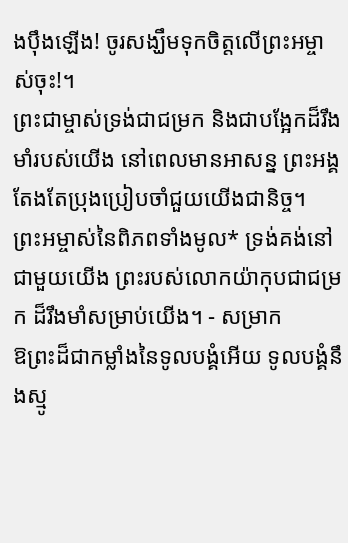ងប៉ឹងឡើង! ចូរសង្ឃឹមទុកចិត្តលើព្រះអម្ចាស់ចុះ!។
ព្រះជាម្ចាស់ទ្រង់ជាជម្រក និងជាបង្អែកដ៏រឹងមាំរបស់យើង នៅពេលមានអាសន្ន ព្រះអង្គតែងតែប្រុងប្រៀបចាំជួយយើងជានិច្ច។
ព្រះអម្ចាស់នៃពិភពទាំងមូល* ទ្រង់គង់នៅជាមួយយើង ព្រះរបស់លោកយ៉ាកុបជាជម្រក ដ៏រឹងមាំសម្រាប់យើង។ - សម្រាក
ឱព្រះដ៏ជាកម្លាំងនៃទូលបង្គំអើយ ទូលបង្គំនឹងស្មូ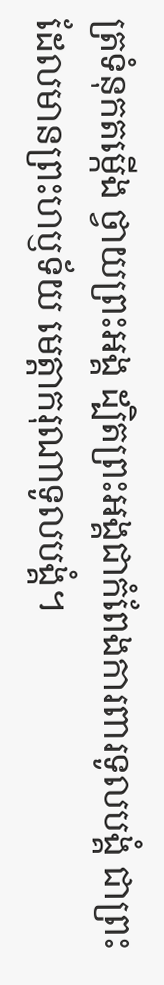ត្រទំនុកតម្កើង ថ្វាយព្រះអង្គ ដ្បិតព្រះអង្គជាកំពែងការពារទូលបង្គំ ជាព្រះដែលមានព្រះហឫទ័យ មេត្តាករុណាទូលបង្គំ។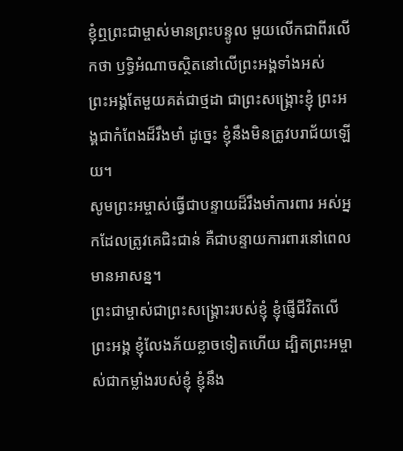ខ្ញុំឮព្រះជាម្ចាស់មានព្រះបន្ទូល មួយលើកជាពីរលើកថា ឫទ្ធិអំណាចស្ថិតនៅលើព្រះអង្គទាំងអស់
ព្រះអង្គតែមួយគត់ជាថ្មដា ជាព្រះសង្គ្រោះខ្ញុំ ព្រះអង្គជាកំពែងដ៏រឹងមាំ ដូច្នេះ ខ្ញុំនឹងមិនត្រូវបរាជ័យឡើយ។
សូមព្រះអម្ចាស់ធ្វើជាបន្ទាយដ៏រឹងមាំការពារ អស់អ្នកដែលត្រូវគេជិះជាន់ គឺជាបន្ទាយការពារនៅពេលមានអាសន្ន។
ព្រះជាម្ចាស់ជាព្រះសង្គ្រោះរបស់ខ្ញុំ ខ្ញុំផ្ញើជីវិតលើព្រះអង្គ ខ្ញុំលែងភ័យខ្លាចទៀតហើយ ដ្បិតព្រះអម្ចាស់ជាកម្លាំងរបស់ខ្ញុំ ខ្ញុំនឹង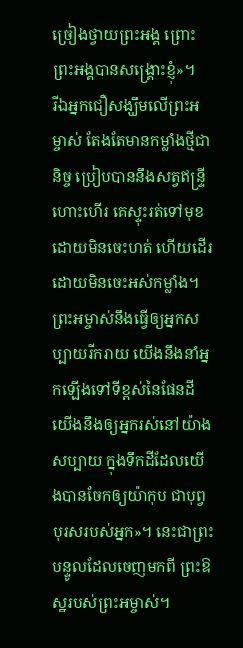ច្រៀងថ្វាយព្រះអង្គ ព្រោះព្រះអង្គបានសង្គ្រោះខ្ញុំ»។
រីឯអ្នកជឿសង្ឃឹមលើព្រះអម្ចាស់ តែងតែមានកម្លាំងថ្មីជានិច្ច ប្រៀបបាននឹងសត្វឥន្ទ្រីហោះហើរ គេស្ទុះរត់ទៅមុខ ដោយមិនចេះហត់ ហើយដើរដោយមិនចេះអស់កម្លាំង។
ព្រះអម្ចាស់នឹងធ្វើឲ្យអ្នកសប្បាយរីករាយ យើងនឹងនាំអ្នកឡើងទៅទីខ្ពស់នៃផែនដី យើងនឹងឲ្យអ្នករស់នៅយ៉ាងសប្បាយ ក្នុងទឹកដីដែលយើងបានចែកឲ្យយ៉ាកុប ជាបុព្វបុរសរបស់អ្នក»។ នេះជាព្រះបន្ទូលដែលចេញមកពី ព្រះឱស្ឋរបស់ព្រះអម្ចាស់។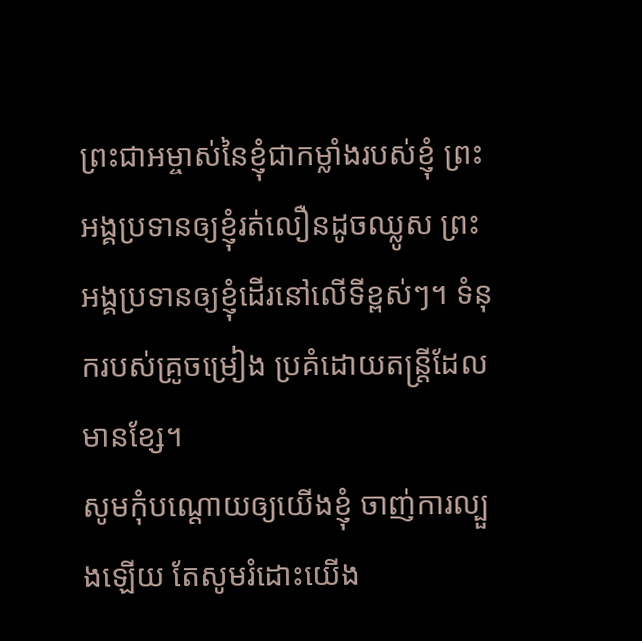ព្រះជាអម្ចាស់នៃខ្ញុំជាកម្លាំងរបស់ខ្ញុំ ព្រះអង្គប្រទានឲ្យខ្ញុំរត់លឿនដូចឈ្លូស ព្រះអង្គប្រទានឲ្យខ្ញុំដើរនៅលើទីខ្ពស់ៗ។ ទំនុករបស់គ្រូចម្រៀង ប្រគំដោយតន្ត្រីដែលមានខ្សែ។
សូមកុំបណ្ដោយឲ្យយើងខ្ញុំ ចាញ់ការល្បួងឡើយ តែសូមរំដោះយើង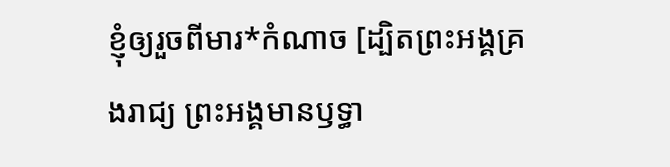ខ្ញុំឲ្យរួចពីមារ*កំណាច [ដ្បិតព្រះអង្គគ្រងរាជ្យ ព្រះអង្គមានឫទ្ធា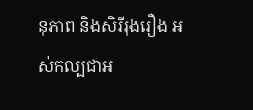នុភាព និងសិរីរុងរឿង អស់កល្បជាអ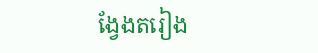ង្វែងតរៀង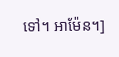ទៅ។ អាម៉ែន។]